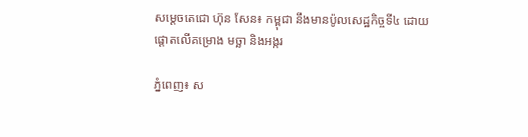សម្ដេចតេជោ ហ៊ុន សែន៖ កម្ពុជា នឹងមានប៉ូលសេដ្ឋកិច្ចទី៤ ដោយផ្តោតលើគម្រោង មច្ឆា និងអង្ករ

ភ្នំពេញ៖ ស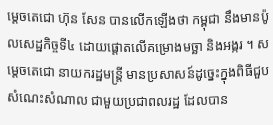ម្ដេចតេជោ ហ៊ុន សែន បានលើកឡើងថា កម្ពុជា នឹងមានប៉ូលសេដ្ឋកិច្ចទី៤ ដោយផ្តោតលើគម្រោងមច្ឆា និងអង្ករ ។ សម្តេចតេជោ នាយករដ្ឋមន្ត្រី មានប្រសាសន៍ដូច្នេះក្នុងពិធីជួបសំណេះសំណាល ជាមួយប្រជាពលរដ្ឋ ដែលបាន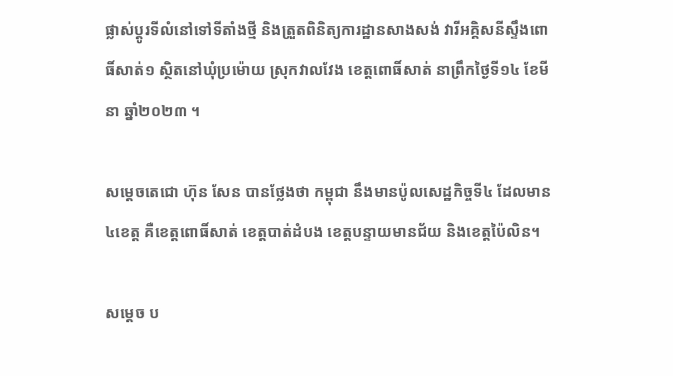ផ្លាស់ប្តូរទីលំនៅទៅទីតាំងថ្មី និងត្រួតពិនិត្យការដ្ឋានសាងសង់ វារីអគ្គិសនីស្ទឹងពោធិ៍សាត់១ ស្ថិតនៅឃុំប្រម៉ោយ ស្រុកវាលវែង ខេត្តពោធិ៍សាត់ នាព្រឹកថ្ងៃទី១៤ ខែមីនា ឆ្នាំ២០២៣ ។

សម្តេចតេជោ ហ៊ុន សែន បានថ្លែងថា កម្ពុជា នឹងមានប៉ូលសេដ្ឋកិច្ចទី៤ ដែលមាន៤ខេត្ត គឺខេត្តពោធិ៍សាត់ ខេត្តបាត់ដំបង ខេត្តបន្ទាយមានជ័យ និងខេត្តប៉ៃលិន។

សម្តេច ប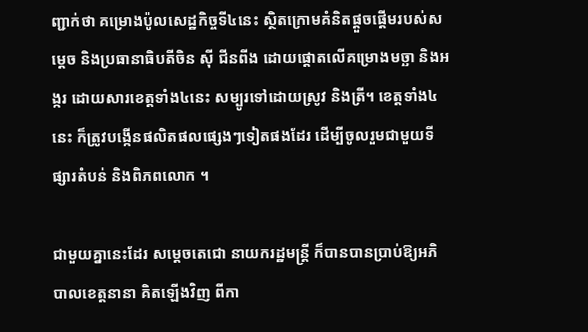ញ្ជាក់ថា គម្រោងប៉ូលសេដ្ឋកិច្ចទី៤នេះ ស្ថិតក្រោមគំនិតផ្តួចផ្តើមរបស់សម្តេច និងប្រធានាធិបតីចិន ស៊ី ជីនពីង ដោយផ្តោតលើគម្រោងមច្ឆា និងអង្ករ ដោយសារខេត្តទាំង៤នេះ សម្បូរទៅដោយស្រូវ និងត្រី។ ខេត្តទាំង៤នេះ ក៏ត្រូវបង្កើនផលិតផលផ្សេងៗទៀតផងដែរ ដើម្បីចូលរួមជាមួយទីផ្សារតំបន់ និងពិភពលោក ។

ជាមួយគ្នានេះដែរ សម្ដេចតេជោ នាយករដ្ឋមន្ត្រី ក៏បានបានប្រាប់ឱ្យអភិបាលខេត្តនានា គិតឡើងវិញ ពីកា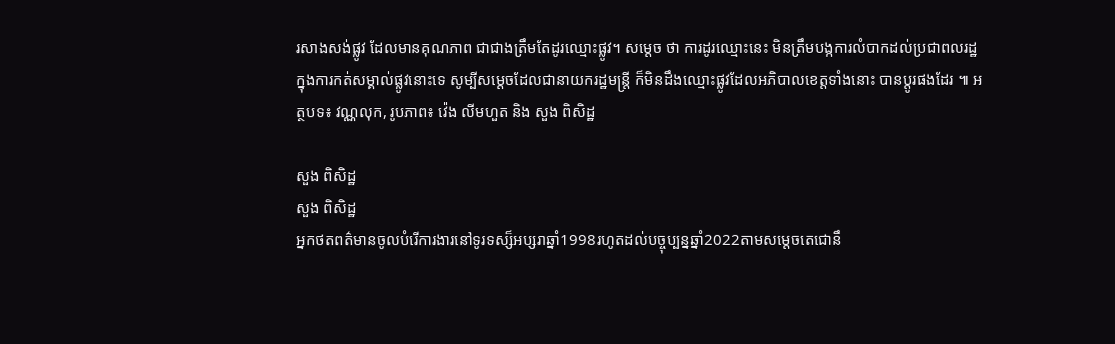រសាងសង់ផ្លូវ ដែលមានគុណភាព ជាជាងត្រឹមតែដូរឈ្មោះផ្លូវ។ សម្ដេច ថា ការដូរឈ្មោះនេះ មិនត្រឹមបង្កការលំបាកដល់ប្រជាពលរដ្ឋ ក្នុងការកត់សម្គាល់ផ្លូវនោះទេ សូម្បីសម្ដេចដែលជានាយករដ្ឋមន្ត្រី ក៏មិនដឹងឈ្មោះផ្លូវដែលអភិបាលខេត្តទាំងនោះ បានប្ដូរផងដែរ ៕ អត្ថបទ៖ វណ្ណលុក, រូបភាព៖ វ៉េង លីមហួត និង សួង ពិសិដ្ឋ

សួង ពិសិដ្ឋ
សួង ពិសិដ្ឋ
អ្នកថតពត៌មានចូលបំរើការងារនៅទូរទស្ស៏អប្សរាឆ្នាំ1998រហូតដល់បច្ចុប្បន្នឆ្នាំ2022តាមសម្ដេចតេជោនឹ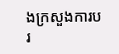ងក្រសួងការបរ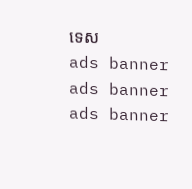ទេស
ads banner
ads banner
ads banner